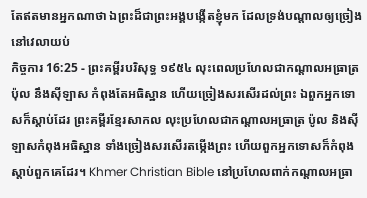តែឥតមានអ្នកណាថា ឯព្រះដ៏ជាព្រះអង្គបង្កើតខ្ញុំមក ដែលទ្រង់បណ្តាលឲ្យច្រៀងនៅវេលាយប់
កិច្ចការ 16:25 - ព្រះគម្ពីរបរិសុទ្ធ ១៩៥៤ លុះពេលប្រហែលជាកណ្តាលអធ្រាត្រ ប៉ុល នឹងស៊ីឡាស កំពុងតែអធិស្ឋាន ហើយច្រៀងសរសើរដល់ព្រះ ឯពួកអ្នកទោសក៏ស្តាប់ដែរ ព្រះគម្ពីរខ្មែរសាកល លុះប្រហែលជាកណ្ដាលអធ្រាត្រ ប៉ូល និងស៊ីឡាសកំពុងអធិស្ឋាន ទាំងច្រៀងសរសើរតម្កើងព្រះ ហើយពួកអ្នកទោសក៏កំពុងស្ដាប់ពួកគេដែរ។ Khmer Christian Bible នៅប្រហែលពាក់កណ្ដាលអធ្រា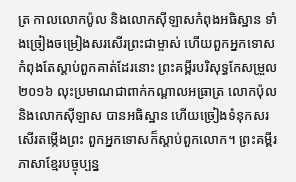ត្រ កាលលោកប៉ូល និងលោកស៊ីឡាសកំពុងអធិស្ឋាន ទាំងច្រៀងចម្រៀងសរសើរព្រះជាម្ចាស់ ហើយពួកអ្នកទោសកំពុងតែស្ដាប់ពួកគាត់ដែរនោះ ព្រះគម្ពីរបរិសុទ្ធកែសម្រួល ២០១៦ លុះប្រមាណជាពាក់កណ្តាលអធ្រាត្រ លោកប៉ុល និងលោកស៊ីឡាស បានអធិស្ឋាន ហើយច្រៀងទំនុកសរសើរតម្កើងព្រះ ពួកអ្នកទោសក៏ស្តាប់ពួកលោក។ ព្រះគម្ពីរភាសាខ្មែរបច្ចុប្បន្ន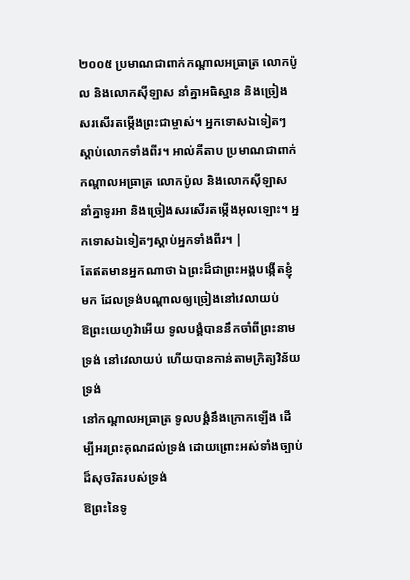២០០៥ ប្រមាណជាពាក់កណ្ដាលអធ្រាត្រ លោកប៉ូល និងលោកស៊ីឡាស នាំគ្នាអធិស្ឋាន និងច្រៀងសរសើរតម្កើងព្រះជាម្ចាស់។ អ្នកទោសឯទៀតៗស្ដាប់លោកទាំងពីរ។ អាល់គីតាប ប្រមាណជាពាក់កណ្ដាលអធ្រាត្រ លោកប៉ូល និងលោកស៊ីឡាស នាំគ្នាទូរអា និងច្រៀងសរសើរតម្កើងអុលឡោះ។ អ្នកទោសឯទៀតៗស្ដាប់អ្នកទាំងពីរ។ |
តែឥតមានអ្នកណាថា ឯព្រះដ៏ជាព្រះអង្គបង្កើតខ្ញុំមក ដែលទ្រង់បណ្តាលឲ្យច្រៀងនៅវេលាយប់
ឱព្រះយេហូវ៉ាអើយ ទូលបង្គំបាននឹកចាំពីព្រះនាមទ្រង់ នៅវេលាយប់ ហើយបានកាន់តាមក្រិត្យវិន័យទ្រង់
នៅកណ្តាលអធ្រាត្រ ទូលបង្គំនឹងក្រោកឡើង ដើម្បីអរព្រះគុណដល់ទ្រង់ ដោយព្រោះអស់ទាំងច្បាប់ដ៏សុចរិតរបស់ទ្រង់
ឱព្រះនៃទូ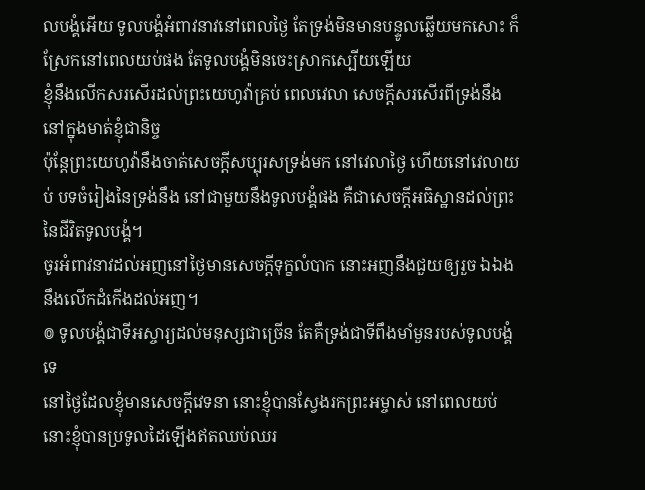លបង្គំអើយ ទូលបង្គំអំពាវនាវនៅពេលថ្ងៃ តែទ្រង់មិនមានបន្ទូលឆ្លើយមកសោះ ក៏ស្រែកនៅពេលយប់ផង តែទូលបង្គំមិនចេះស្រាកស្បើយឡើយ
ខ្ញុំនឹងលើកសរសើរដល់ព្រះយេហូវ៉ាគ្រប់ ពេលវេលា សេចក្ដីសរសើរពីទ្រង់នឹងនៅក្នុងមាត់ខ្ញុំជានិច្ច
ប៉ុន្តែព្រះយេហូវ៉ានឹងចាត់សេចក្ដីសប្បុរសទ្រង់មក នៅវេលាថ្ងៃ ហើយនៅវេលាយប់ បទចំរៀងនៃទ្រង់នឹង នៅជាមួយនឹងទូលបង្គំផង គឺជាសេចក្ដីអធិស្ឋានដល់ព្រះនៃជីវិតទូលបង្គំ។
ចូរអំពាវនាវដល់អញនៅថ្ងៃមានសេចក្ដីទុក្ខលំបាក នោះអញនឹងជួយឲ្យរួច ឯឯងនឹងលើកដំកើងដល់អញ។
៙ ទូលបង្គំជាទីអស្ចារ្យដល់មនុស្សជាច្រើន តែគឺទ្រង់ជាទីពឹងមាំមួនរបស់ទូលបង្គំទេ
នៅថ្ងៃដែលខ្ញុំមានសេចក្ដីវេទនា នោះខ្ញុំបានស្វែងរកព្រះអម្ចាស់ នៅពេលយប់ នោះខ្ញុំបានប្រទូលដៃឡើងឥតឈប់ឈរ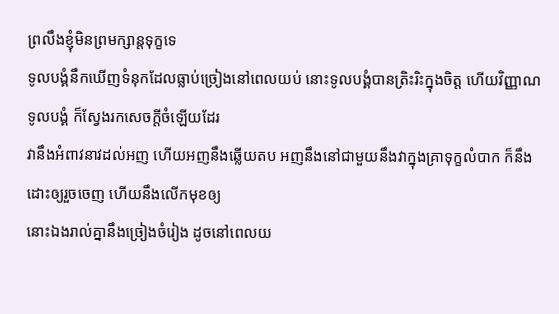ព្រលឹងខ្ញុំមិនព្រមក្សាន្តទុក្ខទេ
ទូលបង្គំនឹកឃើញទំនុកដែលធ្លាប់ច្រៀងនៅពេលយប់ នោះទូលបង្គំបានត្រិះរិះក្នុងចិត្ត ហើយវិញ្ញាណទូលបង្គំ ក៏ស្វែងរកសេចក្ដីចំឡើយដែរ
វានឹងអំពាវនាវដល់អញ ហើយអញនឹងឆ្លើយតប អញនឹងនៅជាមួយនឹងវាក្នុងគ្រាទុក្ខលំបាក ក៏នឹងដោះឲ្យរួចចេញ ហើយនឹងលើកមុខឲ្យ
នោះឯងរាល់គ្នានឹងច្រៀងចំរៀង ដូចនៅពេលយ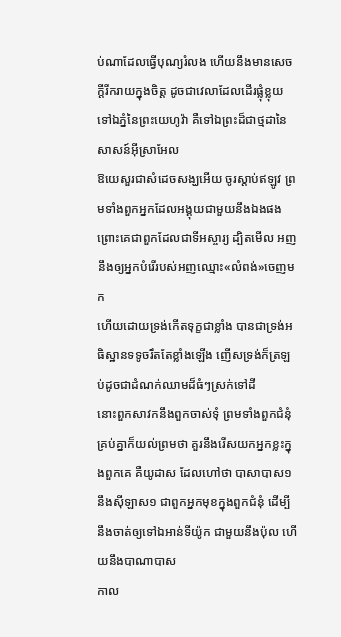ប់ណាដែលធ្វើបុណ្យរំលង ហើយនឹងមានសេចក្ដីរីករាយក្នុងចិត្ត ដូចជាវេលាដែលដើរផ្លុំខ្លុយទៅឯភ្នំនៃព្រះយេហូវ៉ា គឺទៅឯព្រះដ៏ជាថ្មដានៃសាសន៍អ៊ីស្រាអែល
ឱយេសួរជាសំដេចសង្ឃអើយ ចូរស្តាប់ឥឡូវ ព្រមទាំងពួកអ្នកដែលអង្គុយជាមួយនឹងឯងផង ព្រោះគេជាពួកដែលជាទីអស្ចារ្យ ដ្បិតមើល អញនឹងឲ្យអ្នកបំរើរបស់អញឈ្មោះ«លំពង់»ចេញមក
ហើយដោយទ្រង់កើតទុក្ខជាខ្លាំង បានជាទ្រង់អធិស្ឋានទទូចរឹតតែខ្លាំងឡើង ញើសទ្រង់ក៏ត្រឡប់ដូចជាដំណក់ឈាមដ៏ធំៗស្រក់ទៅដី
នោះពួកសាវកនឹងពួកចាស់ទុំ ព្រមទាំងពួកជំនុំគ្រប់គ្នាក៏យល់ព្រមថា គួរនឹងរើសយកអ្នកខ្លះក្នុងពួកគេ គឺយូដាស ដែលហៅថា បាសាបាស១ នឹងស៊ីឡាស១ ជាពួកអ្នកមុខក្នុងពួកជំនុំ ដើម្បីនឹងចាត់ឲ្យទៅឯអាន់ទីយ៉ូក ជាមួយនឹងប៉ុល ហើយនឹងបាណាបាស
កាល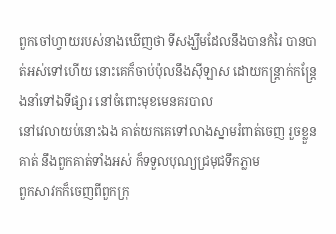ពួកចៅហ្វាយរបស់នាងឃើញថា ទីសង្ឃឹមដែលនឹងបានកំរៃ បានបាត់អស់ទៅហើយ នោះគេក៏ចាប់ប៉ុលនឹងស៊ីឡាស ដោយកន្ត្រាក់កន្ត្រែងនាំទៅឯទីផ្សារ នៅចំពោះមុខមេនគរបាល
នៅវេលាយប់នោះឯង គាត់យកគេទៅលាងស្នាមរំពាត់ចេញ រួចខ្លួនគាត់ នឹងពួកគាត់ទាំងអស់ ក៏ទទួលបុណ្យជ្រមុជទឹកភ្លាម
ពួកសាវកក៏ចេញពីពួកក្រុ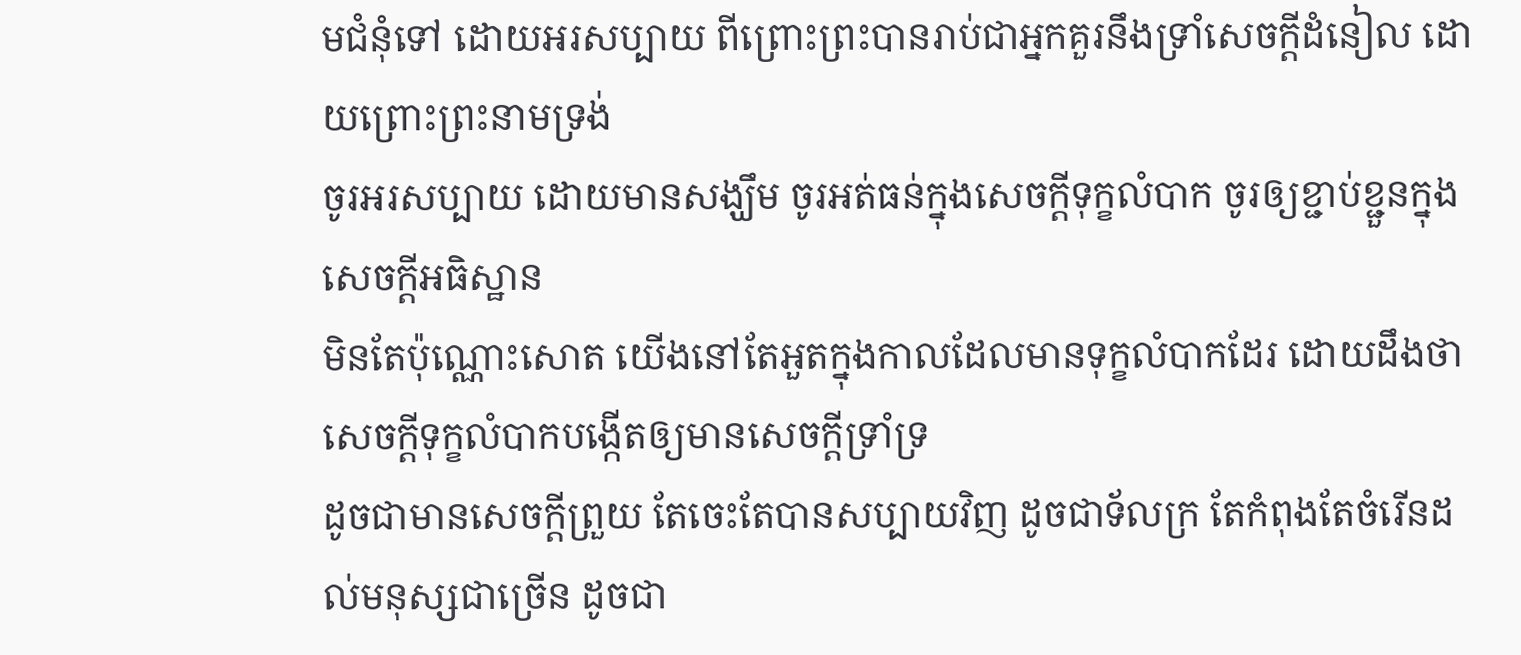មជំនុំទៅ ដោយអរសប្បាយ ពីព្រោះព្រះបានរាប់ជាអ្នកគួរនឹងទ្រាំសេចក្ដីដំនៀល ដោយព្រោះព្រះនាមទ្រង់
ចូរអរសប្បាយ ដោយមានសង្ឃឹម ចូរអត់ធន់ក្នុងសេចក្ដីទុក្ខលំបាក ចូរឲ្យខ្ជាប់ខ្ជួនក្នុងសេចក្ដីអធិស្ឋាន
មិនតែប៉ុណ្ណោះសោត យើងនៅតែអួតក្នុងកាលដែលមានទុក្ខលំបាកដែរ ដោយដឹងថា សេចក្ដីទុក្ខលំបាកបង្កើតឲ្យមានសេចក្ដីទ្រាំទ្រ
ដូចជាមានសេចក្ដីព្រួយ តែចេះតែបានសប្បាយវិញ ដូចជាទ័លក្រ តែកំពុងតែចំរើនដល់មនុស្សជាច្រើន ដូចជា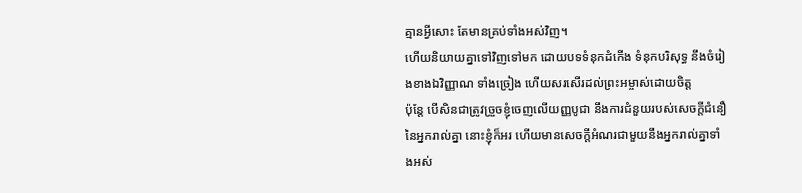គ្មានអ្វីសោះ តែមានគ្រប់ទាំងអស់វិញ។
ហើយនិយាយគ្នាទៅវិញទៅមក ដោយបទទំនុកដំកើង ទំនុកបរិសុទ្ធ នឹងចំរៀងខាងឯវិញ្ញាណ ទាំងច្រៀង ហើយសរសើរដល់ព្រះអម្ចាស់ដោយចិត្ត
ប៉ុន្តែ បើសិនជាត្រូវច្រួចខ្ញុំចេញលើយញ្ញបូជា នឹងការជំនួយរបស់សេចក្ដីជំនឿនៃអ្នករាល់គ្នា នោះខ្ញុំក៏អរ ហើយមានសេចក្ដីអំណរជាមួយនឹងអ្នករាល់គ្នាទាំងអស់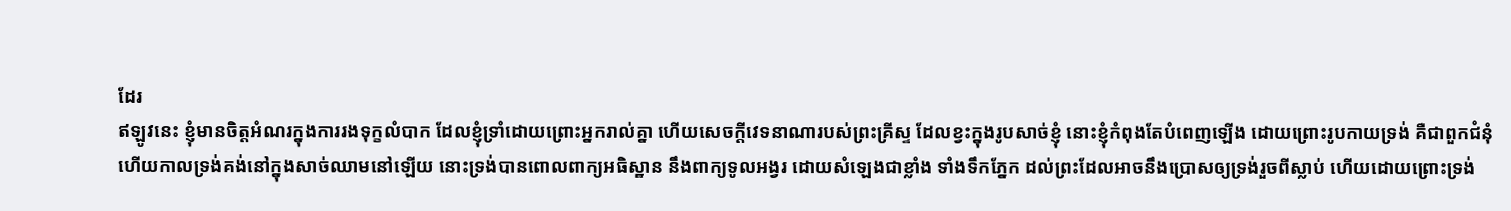ដែរ
ឥឡូវនេះ ខ្ញុំមានចិត្តអំណរក្នុងការរងទុក្ខលំបាក ដែលខ្ញុំទ្រាំដោយព្រោះអ្នករាល់គ្នា ហើយសេចក្ដីវេទនាណារបស់ព្រះគ្រីស្ទ ដែលខ្វះក្នុងរូបសាច់ខ្ញុំ នោះខ្ញុំកំពុងតែបំពេញឡើង ដោយព្រោះរូបកាយទ្រង់ គឺជាពួកជំនុំ
ហើយកាលទ្រង់គង់នៅក្នុងសាច់ឈាមនៅឡើយ នោះទ្រង់បានពោលពាក្យអធិស្ឋាន នឹងពាក្យទូលអង្វរ ដោយសំឡេងជាខ្លាំង ទាំងទឹកភ្នែក ដល់ព្រះដែលអាចនឹងប្រោសឲ្យទ្រង់រួចពីស្លាប់ ហើយដោយព្រោះទ្រង់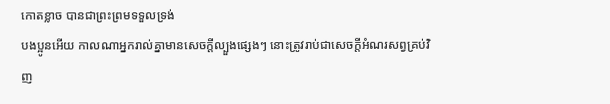កោតខ្លាច បានជាព្រះព្រមទទួលទ្រង់
បងប្អូនអើយ កាលណាអ្នករាល់គ្នាមានសេចក្ដីល្បួងផ្សេងៗ នោះត្រូវរាប់ជាសេចក្ដីអំណរសព្វគ្រប់វិញ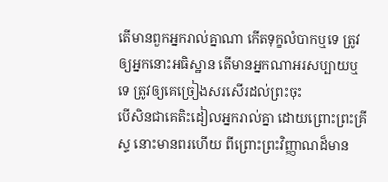តើមានពួកអ្នករាល់គ្នាណា កើតទុក្ខលំបាកឬទេ ត្រូវឲ្យអ្នកនោះអធិស្ឋាន តើមានអ្នកណាអរសប្បាយឬទេ ត្រូវឲ្យគេច្រៀងសរសើរដល់ព្រះចុះ
បើសិនជាគេតិះដៀលអ្នករាល់គ្នា ដោយព្រោះព្រះគ្រីស្ទ នោះមានពរហើយ ពីព្រោះព្រះវិញ្ញាណដ៏មាន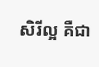សិរីល្អ គឺជា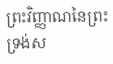ព្រះវិញ្ញាណនៃព្រះ ទ្រង់ស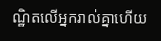ណ្ឋិតលើអ្នករាល់គ្នាហើយ